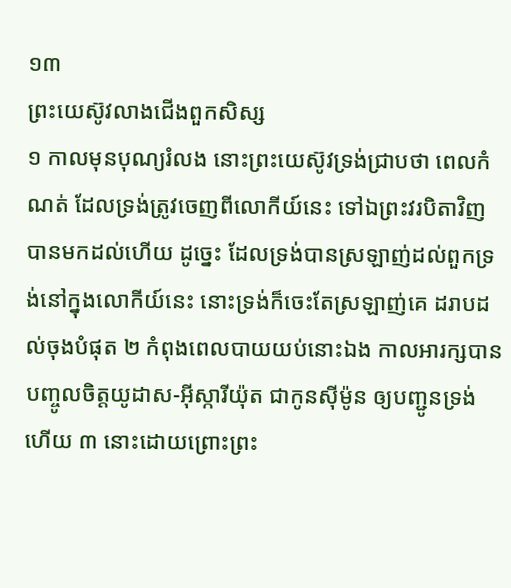១៣
ព្រះយេស៊ូវលាងជើងពួកសិស្ស
១ កាលមុនបុណ្យរំលង នោះព្រះយេស៊ូវទ្រង់ជ្រាបថា ពេលកំណត់ ដែលទ្រង់ត្រូវចេញពីលោកីយ៍នេះ ទៅឯព្រះវរបិតាវិញ បានមកដល់ហើយ ដូច្នេះ ដែលទ្រង់បានស្រឡាញ់ដល់ពួកទ្រង់នៅក្នុងលោកីយ៍នេះ នោះទ្រង់ក៏ចេះតែស្រឡាញ់គេ ដរាបដល់ចុងបំផុត ២ កំពុងពេលបាយយប់នោះឯង កាលអារក្សបានបញ្ចូលចិត្តយូដាស-អ៊ីស្ការីយ៉ុត ជាកូនស៊ីម៉ូន ឲ្យបញ្ជូនទ្រង់ហើយ ៣ នោះដោយព្រោះព្រះ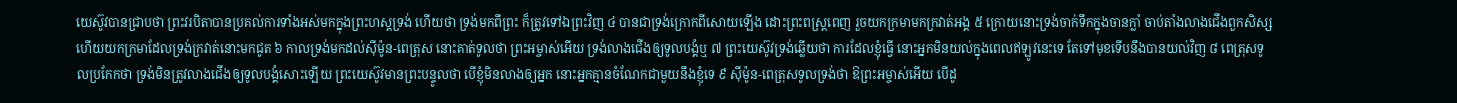យេស៊ូវបានជ្រាបថា ព្រះវរបិតាបានប្រគល់ការទាំងអស់មកក្នុងព្រះហស្តទ្រង់ ហើយថា ទ្រង់មកពីព្រះ ក៏ត្រូវទៅឯព្រះវិញ ៤ បានជាទ្រង់ក្រោកពីសោយឡើង ដោះព្រះពស្ត្រពេញ រួចយកក្រមាមកក្រវាត់អង្គ ៥ ក្រោយនោះទ្រង់ចាក់ទឹកក្នុងចានក្លាំ ចាប់តាំងលាងជើងពួកសិស្ស ហើយយកក្រមាដែលទ្រង់ក្រវាត់នោះមកជូត ៦ កាលទ្រង់មកដល់ស៊ីម៉ូន-ពេត្រុស នោះគាត់ទូលថា ព្រះអម្ចាស់អើយ ទ្រង់លាងជើងឲ្យទូលបង្គំឬ ៧ ព្រះយេស៊ូវទ្រង់ឆ្លើយថា ការដែលខ្ញុំធ្វើ នោះអ្នកមិនយល់ក្នុងពេលឥឡូវនេះទេ តែទៅមុខទើបនឹងបានយល់វិញ ៨ ពេត្រុសទូលប្រកែកថា ទ្រង់មិនត្រូវលាងជើងឲ្យទូលបង្គំសោះឡើយ ព្រះយេស៊ូវមានព្រះបន្ទូលថា បើខ្ញុំមិនលាងឲ្យអ្នក នោះអ្នកគ្មានចំណែកជាមួយនឹងខ្ញុំទេ ៩ ស៊ីម៉ូន-ពេត្រុសទូលទ្រង់ថា ឱព្រះអម្ចាស់អើយ បើដូ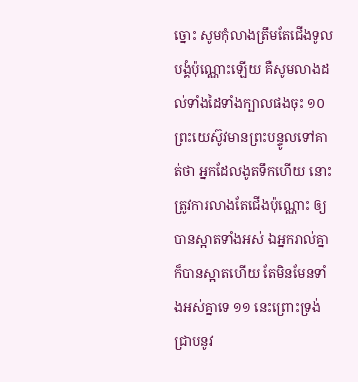ច្នោះ សូមកុំលាងត្រឹមតែជើងទូលបង្គំប៉ុណ្ណោះឡើយ គឺសូមលាងដល់ទាំងដៃទាំងក្បាលផងចុះ ១០ ព្រះយេស៊ូវមានព្រះបន្ទូលទៅគាត់ថា អ្នកដែលងូតទឹកហើយ នោះត្រូវការលាងតែជើងប៉ុណ្ណោះ ឲ្យបានស្អាតទាំងអស់ ឯអ្នករាល់គ្នាក៏បានស្អាតហើយ តែមិនមែនទាំងអស់គ្នាទេ ១១ នេះព្រោះទ្រង់ជ្រាបនូវ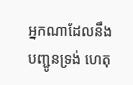អ្នកណាដែលនឹងបញ្ជូនទ្រង់ ហេតុ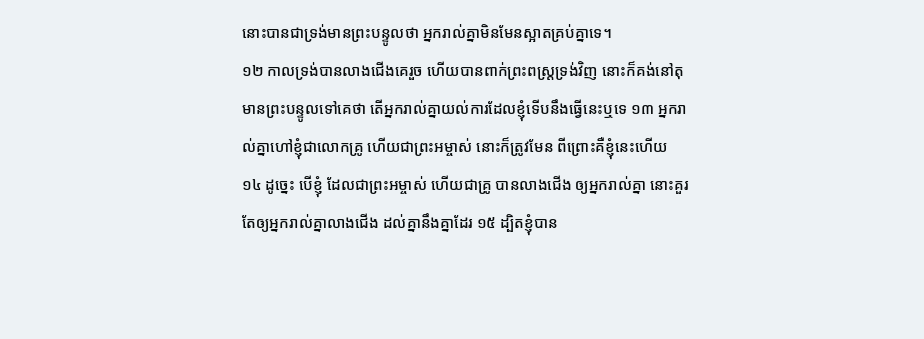នោះបានជាទ្រង់មានព្រះបន្ទូលថា អ្នករាល់គ្នាមិនមែនស្អាតគ្រប់គ្នាទេ។
១២ កាលទ្រង់បានលាងជើងគេរួច ហើយបានពាក់ព្រះពស្ត្រទ្រង់វិញ នោះក៏គង់នៅតុ មានព្រះបន្ទូលទៅគេថា តើអ្នករាល់គ្នាយល់ការដែលខ្ញុំទើបនឹងធ្វើនេះឬទេ ១៣ អ្នករាល់គ្នាហៅខ្ញុំជាលោកគ្រូ ហើយជាព្រះអម្ចាស់ នោះក៏ត្រូវមែន ពីព្រោះគឺខ្ញុំនេះហើយ ១៤ ដូច្នេះ បើខ្ញុំ ដែលជាព្រះអម្ចាស់ ហើយជាគ្រូ បានលាងជើង ឲ្យអ្នករាល់គ្នា នោះគួរតែឲ្យអ្នករាល់គ្នាលាងជើង ដល់គ្នានឹងគ្នាដែរ ១៥ ដ្បិតខ្ញុំបាន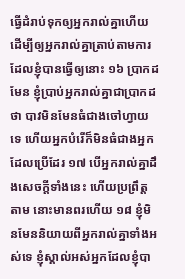ធ្វើដំរាប់ទុកឲ្យអ្នករាល់គ្នាហើយ ដើម្បីឲ្យអ្នករាល់គ្នាត្រាប់តាមការដែលខ្ញុំបានធ្វើឲ្យនោះ ១៦ ប្រាកដមែន ខ្ញុំប្រាប់អ្នករាល់គ្នាជាប្រាកដថា បាវមិនមែនធំជាងចៅហ្វាយទេ ហើយអ្នកបំរើក៏មិនធំជាងអ្នកដែលប្រើដែរ ១៧ បើអ្នករាល់គ្នាដឹងសេចក្តីទាំងនេះ ហើយប្រព្រឹត្តតាម នោះមានពរហើយ ១៨ ខ្ញុំមិនមែននិយាយពីអ្នករាល់គ្នាទាំងអស់ទេ ខ្ញុំស្គាល់អស់អ្នកដែលខ្ញុំបា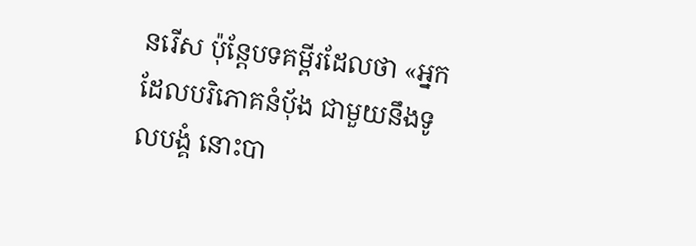នរើស ប៉ុន្តែបទគម្ពីរដែលថា «អ្នកដែលបរិភោគនំបុ័ង ជាមួយនឹងទូលបង្គំ នោះបា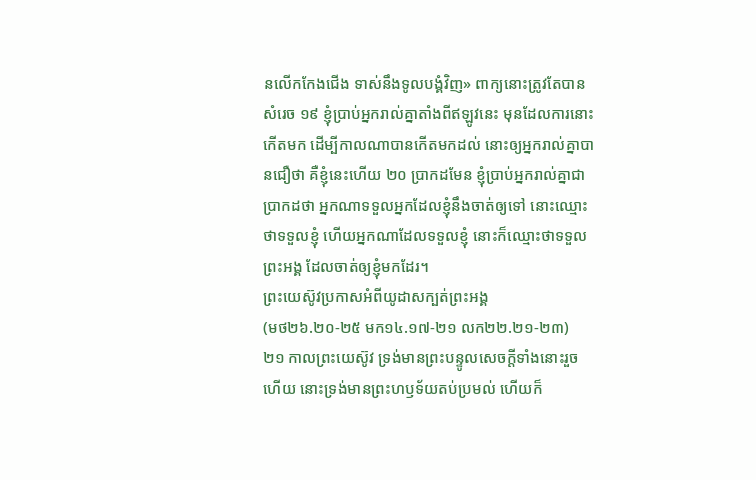នលើកកែងជើង ទាស់នឹងទូលបង្គំវិញ» ពាក្យនោះត្រូវតែបានសំរេច ១៩ ខ្ញុំប្រាប់អ្នករាល់គ្នាតាំងពីឥឡូវនេះ មុនដែលការនោះកើតមក ដើម្បីកាលណាបានកើតមកដល់ នោះឲ្យអ្នករាល់គ្នាបានជឿថា គឺខ្ញុំនេះហើយ ២០ ប្រាកដមែន ខ្ញុំប្រាប់អ្នករាល់គ្នាជាប្រាកដថា អ្នកណាទទួលអ្នកដែលខ្ញុំនឹងចាត់ឲ្យទៅ នោះឈ្មោះថាទទួលខ្ញុំ ហើយអ្នកណាដែលទទួលខ្ញុំ នោះក៏ឈ្មោះថាទទួលព្រះអង្គ ដែលចាត់ឲ្យខ្ញុំមកដែរ។
ព្រះយេស៊ូវប្រកាសអំពីយូដាសក្បត់ព្រះអង្គ
(មថ២៦.២០-២៥ មក១៤.១៧-២១ លក២២.២១-២៣)
២១ កាលព្រះយេស៊ូវ ទ្រង់មានព្រះបន្ទូលសេចក្តីទាំងនោះរួចហើយ នោះទ្រង់មានព្រះហឫទ័យតប់ប្រមល់ ហើយក៏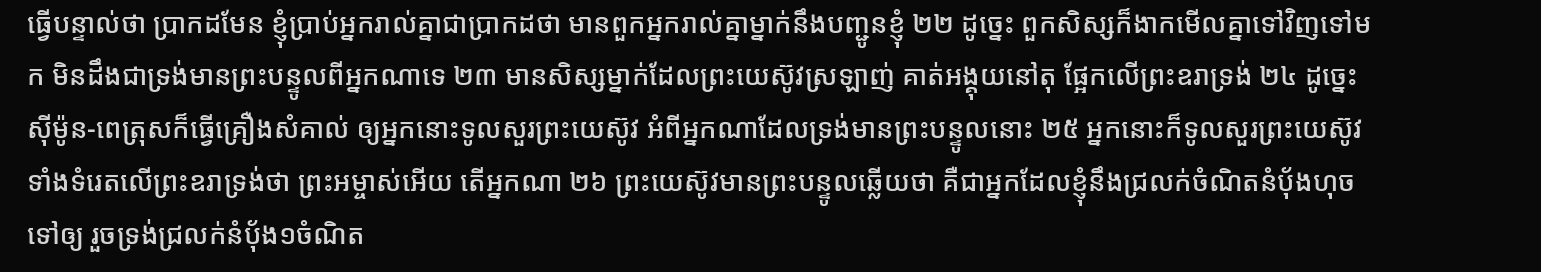ធ្វើបន្ទាល់ថា ប្រាកដមែន ខ្ញុំប្រាប់អ្នករាល់គ្នាជាប្រាកដថា មានពួកអ្នករាល់គ្នាម្នាក់នឹងបញ្ជូនខ្ញុំ ២២ ដូច្នេះ ពួកសិស្សក៏ងាកមើលគ្នាទៅវិញទៅមក មិនដឹងជាទ្រង់មានព្រះបន្ទូលពីអ្នកណាទេ ២៣ មានសិស្សម្នាក់ដែលព្រះយេស៊ូវស្រឡាញ់ គាត់អង្គុយនៅតុ ផ្អែកលើព្រះឧរាទ្រង់ ២៤ ដូច្នេះ ស៊ីម៉ូន-ពេត្រុសក៏ធ្វើគ្រឿងសំគាល់ ឲ្យអ្នកនោះទូលសួរព្រះយេស៊ូវ អំពីអ្នកណាដែលទ្រង់មានព្រះបន្ទូលនោះ ២៥ អ្នកនោះក៏ទូលសួរព្រះយេស៊ូវ ទាំងទំរេតលើព្រះឧរាទ្រង់ថា ព្រះអម្ចាស់អើយ តើអ្នកណា ២៦ ព្រះយេស៊ូវមានព្រះបន្ទូលឆ្លើយថា គឺជាអ្នកដែលខ្ញុំនឹងជ្រលក់ចំណិតនំបុ័ងហុចទៅឲ្យ រួចទ្រង់ជ្រលក់នំបុ័ង១ចំណិត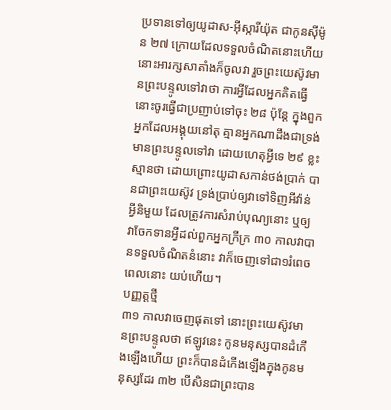ប្រទានទៅឲ្យយូដាស-អ៊ីស្ការីយ៉ុត ជាកូនស៊ីម៉ូន ២៧ ក្រោយដែលទទួលចំណិតនោះហើយ នោះអារក្សសាតាំងក៏ចូលវា រួចព្រះយេស៊ូវមានព្រះបន្ទូលទៅវាថា ការអ្វីដែលអ្នកគិតធ្វើ នោះចូរធ្វើជាប្រញាប់ទៅចុះ ២៨ ប៉ុន្តែ ក្នុងពួកអ្នកដែលអង្គុយនៅតុ គ្មានអ្នកណាដឹងជាទ្រង់មានព្រះបន្ទូលទៅវា ដោយហេតុអ្វីទេ ២៩ ខ្លះស្មានថា ដោយព្រោះយូដាសកាន់ថង់បា្រក់ បានជាព្រះយេស៊ូវ ទ្រង់ប្រាប់ឲ្យវាទៅទិញអីវ៉ាន់អ្វីនិមួយ ដែលត្រូវការសំរាប់បុណ្យនោះ ឬឲ្យវាចែកទានអ្វីដល់ពួកអ្នកក្រីក្រ ៣០ កាលវាបានទទួលចំណិតនំនោះ វាក៏ចេញទៅជា១រំពេច ពេលនោះ យប់ហើយ។
បញ្ញត្តថ្មី
៣១ កាលវាចេញផុតទៅ នោះព្រះយេស៊ូវមានព្រះបន្ទូលថា ឥឡូវនេះ កូនមនុស្សបានដំកើងឡើងហើយ ព្រះក៏បានដំកើងឡើងក្នុងកូនមនុស្សដែរ ៣២ បើសិនជាព្រះបាន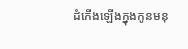ដំកើងឡើងក្នុងកូនមនុ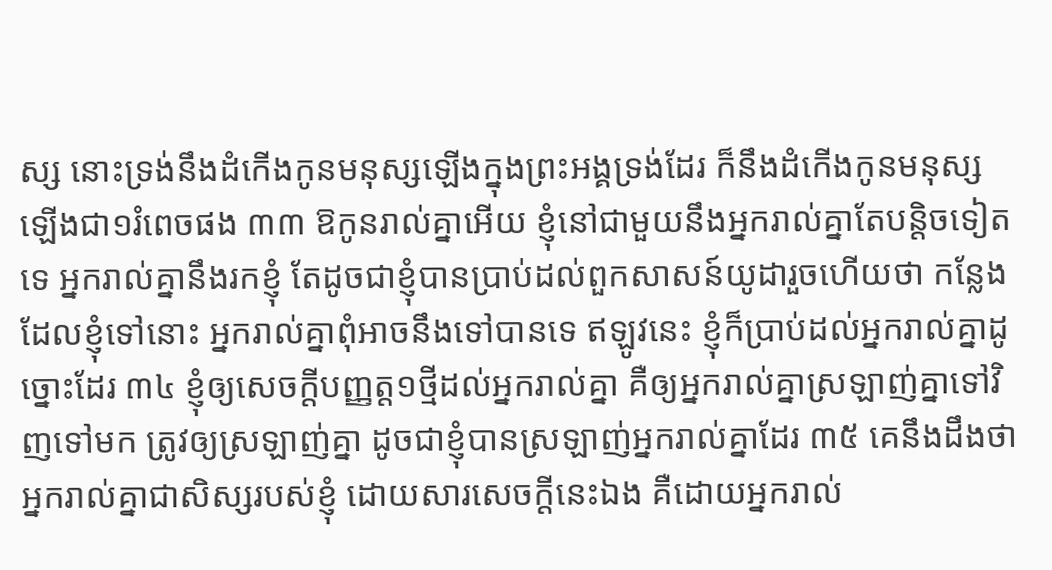ស្ស នោះទ្រង់នឹងដំកើងកូនមនុស្សឡើងក្នុងព្រះអង្គទ្រង់ដែរ ក៏នឹងដំកើងកូនមនុស្សឡើងជា១រំពេចផង ៣៣ ឱកូនរាល់គ្នាអើយ ខ្ញុំនៅជាមួយនឹងអ្នករាល់គ្នាតែបន្តិចទៀតទេ អ្នករាល់គ្នានឹងរកខ្ញុំ តែដូចជាខ្ញុំបានប្រាប់ដល់ពួកសាសន៍យូដារួចហើយថា កន្លែងដែលខ្ញុំទៅនោះ អ្នករាល់គ្នាពុំអាចនឹងទៅបានទេ ឥឡូវនេះ ខ្ញុំក៏ប្រាប់ដល់អ្នករាល់គ្នាដូច្នោះដែរ ៣៤ ខ្ញុំឲ្យសេចក្តីបញ្ញត្ត១ថ្មីដល់អ្នករាល់គ្នា គឺឲ្យអ្នករាល់គ្នាស្រឡាញ់គ្នាទៅវិញទៅមក ត្រូវឲ្យស្រឡាញ់គ្នា ដូចជាខ្ញុំបានស្រឡាញ់អ្នករាល់គ្នាដែរ ៣៥ គេនឹងដឹងថា អ្នករាល់គ្នាជាសិស្សរបស់ខ្ញុំ ដោយសារសេចក្តីនេះឯង គឺដោយអ្នករាល់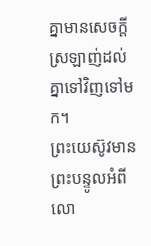គ្នាមានសេចក្តីស្រឡាញ់ដល់គ្នាទៅវិញទៅមក។
ព្រះយេស៊ូវមានព្រះបន្ទូលអំពីលោ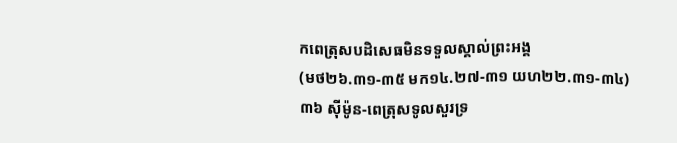កពេត្រុសបដិសេធមិនទទួលស្គាល់ព្រះអង្គ
(មថ២៦.៣១-៣៥ មក១៤.២៧-៣១ យហ២២.៣១-៣៤)
៣៦ ស៊ីម៉ូន-ពេត្រុសទូលសួរទ្រ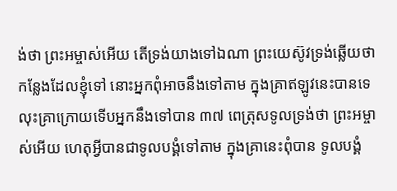ង់ថា ព្រះអម្ចាស់អើយ តើទ្រង់យាងទៅឯណា ព្រះយេស៊ូវទ្រង់ឆ្លើយថា កន្លែងដែលខ្ញុំទៅ នោះអ្នកពុំអាចនឹងទៅតាម ក្នុងគ្រាឥឡូវនេះបានទេ លុះគ្រាក្រោយទើបអ្នកនឹងទៅបាន ៣៧ ពេត្រុសទូលទ្រង់ថា ព្រះអម្ចាស់អើយ ហេតុអ្វីបានជាទូលបង្គំទៅតាម ក្នុងគ្រានេះពុំបាន ទូលបង្គំ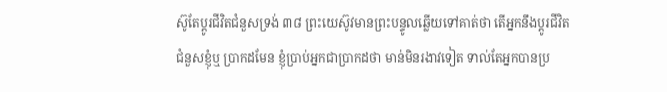ស៊ូតែប្តូរជីវិតជំនួសទ្រង់ ៣៨ ព្រះយេស៊ូវមានព្រះបន្ទូលឆ្លើយទៅគាត់ថា តើអ្នកនឹងប្តូរជីវិតជំនួសខ្ញុំឬ ប្រាកដមែន ខ្ញុំប្រាប់អ្នកជាប្រាកដថា មាន់មិនរងាវទៀត ទាល់តែអ្នកបានប្រ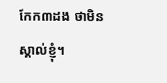កែក៣ដង ថាមិនស្គាល់ខ្ញុំ។